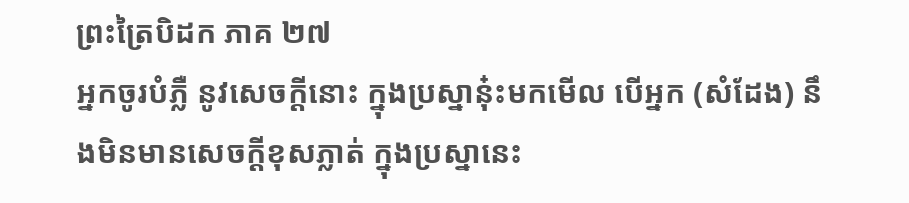ព្រះត្រៃបិដក ភាគ ២៧
អ្នកចូរបំភ្លឺ នូវសេចក្តីនោះ ក្នុងប្រស្នានុ៎ះមកមើល បើអ្នក (សំដែង) នឹងមិនមានសេចក្តីខុសភ្លាត់ ក្នុងប្រស្នានេះ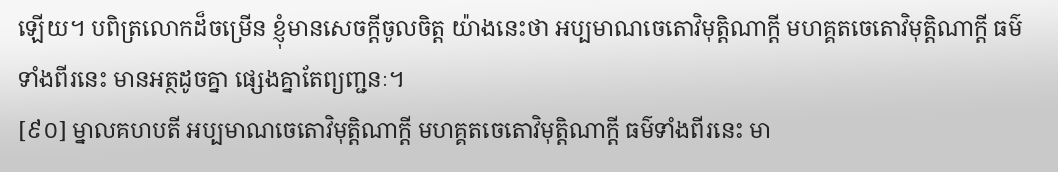ឡើយ។ បពិត្រលោកដ៏ចម្រើន ខ្ញុំមានសេចក្តីចូលចិត្ត យ៉ាងនេះថា អប្បមាណចេតោវិមុត្តិណាក្តី មហគ្គតចេតោវិមុត្តិណាក្តី ធម៌ទាំងពីរនេះ មានអត្ថដូចគ្នា ផ្សេងគ្នាតែព្យញ្ជនៈ។
[៩០] ម្នាលគហបតី អប្បមាណចេតោវិមុត្តិណាក្តី មហគ្គតចេតោវិមុត្តិណាក្តី ធម៌ទាំងពីរនេះ មា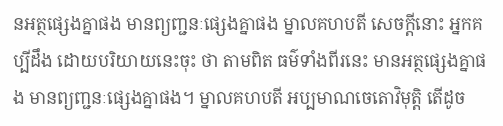នអត្ថផ្សេងគ្នាផង មានព្យញ្ជនៈផ្សេងគ្នាផង ម្នាលគហបតី សេចក្តីនោះ អ្នកគប្បីដឹង ដោយបរិយាយនេះចុះ ថា តាមពិត ធម៌ទាំងពីរនេះ មានអត្ថផ្សេងគ្នាផង មានព្យញ្ជនៈផ្សេងគ្នាផង។ ម្នាលគហបតី អប្បមាណចេតោវិមុត្តិ តើដូច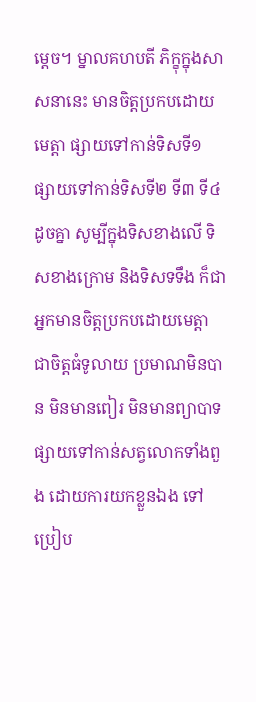ម្តេច។ ម្នាលគហបតី ភិក្ខុក្នុងសាសនានេះ មានចិត្តប្រកបដោយមេត្តា ផ្សាយទៅកាន់ទិសទី១ ផ្សាយទៅកាន់ទិសទី២ ទី៣ ទី៤ ដូចគ្នា សូម្បីក្នុងទិសខាងលើ ទិសខាងក្រោម និងទិសទទឹង ក៏ជាអ្នកមានចិត្តប្រកបដោយមេត្តា ជាចិត្តធំទូលាយ ប្រមាណមិនបាន មិនមានពៀរ មិនមានព្យាបាទ ផ្សាយទៅកាន់សត្វលោកទាំងពួង ដោយការយកខ្លួនឯង ទៅប្រៀប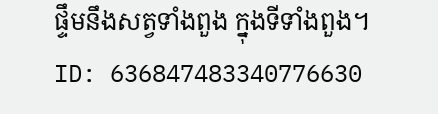ផ្ទឹមនឹងសត្វទាំងពួង ក្នុងទីទាំងពួង។
ID: 636847483340776630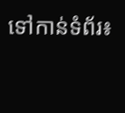ទៅកាន់ទំព័រ៖